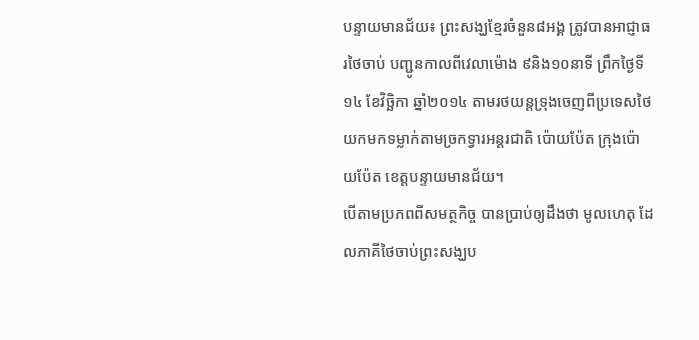បន្ទាយមានជ័យ៖ ព្រះសង្ឃខ្មែរចំនួន៨អង្គ ត្រូវបានអាជ្ញាធរថៃចាប់ បញ្ជូនកាលពីវេលាម៉ោង ៩និង១០នាទី ព្រឹកថ្ងៃទី១៤ ខែវិច្ឆិកា ឆ្នាំ២០១៤ តាមរថយន្តទ្រុងចេញពីប្រទេសថៃ យកមកទម្លាក់តាមច្រកទ្វារអន្តរជាតិ ប៉ោយប៉ែត ក្រុងប៉ោយប៉ែត ខេត្តបន្ទាយមានជ័យ។
បើតាមប្រភពពីសមត្ថកិច្ច បានប្រាប់ឲ្យដឹងថា មូលហេតុ ដែលភាគីថៃចាប់ព្រះសង្ឃប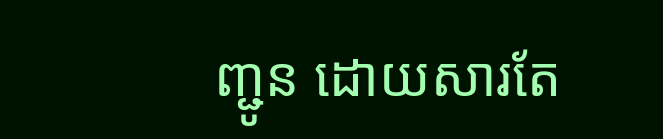ញ្ជូន ដោយសារតែ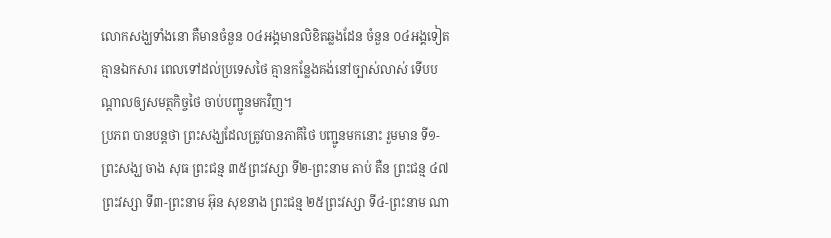លោកសង្ឃទាំងនោ គឺមានចំនួន ០៤អង្គមានលិខិតឆ្លងដែន ចំនួន ០៤អង្គទៀត គ្មានឯកសារ ពេលទៅដល់ប្រទេសថៃ គ្មានកន្លែងគង់នៅច្បាស់លាស់ ទើបបណ្តាលឲ្យសមត្ថកិច្ចថៃ ចាប់បញ្ជូនមកវិញ។
ប្រភព បានបន្តថា ព្រះសង្ឃដែលត្រូវបានភាគីថៃ បញ្ជូនមកនោះ រួមមាន ទី១-ព្រះសង្ឃ ចាង សុធ ព្រះជន្ម ៣៥ព្រះវស្សា ទី២-ព្រះនាម តាប់ តឺន ព្រះជន្ម ៤៧ព្រះវស្សា ទី៣-ព្រះនាម អ៊ុន សុខនាង ព្រះជន្ម ២៥ព្រះវស្សា ទី៤-ព្រះនាម ណា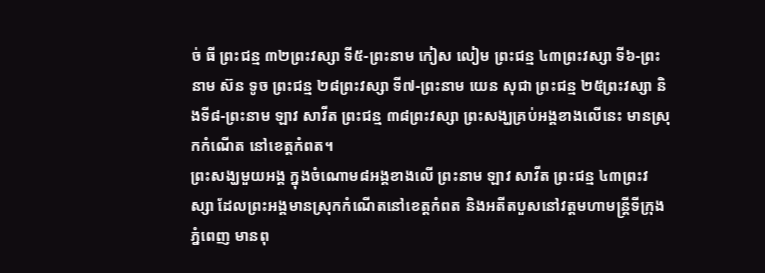ច់ ធី ព្រះជន្ម ៣២ព្រះវស្សា ទី៥-ព្រះនាម កៀស លៀម ព្រះជន្ម ៤៣ព្រះវស្សា ទី៦-ព្រះនាម ស៊ន ទូច ព្រះជន្ម ២៨ព្រះវស្សា ទី៧-ព្រះនាម យេន សុជា ព្រះជន្ម ២៥ព្រះវស្សា និងទី៨-ព្រះនាម ឡាវ សាវីត ព្រះជន្ម ៣៨ព្រះវស្សា ព្រះសង្ឃគ្រប់អង្គខាងលើនេះ មានស្រុកកំណើត នៅខេត្តកំពត។
ព្រះសង្ឃមួយអង្គ ក្នុងចំណោម៨អង្គខាងលើ ព្រះនាម ឡាវ សាវីត ព្រះជន្ម ៤៣ព្រះវស្សា ដែលព្រះអង្គមានស្រុកកំណើតនៅខេត្តកំពត និងអតីតបួសនៅវត្តមហាមន្ត្រីទីក្រុងភ្នំពេញ មានពុ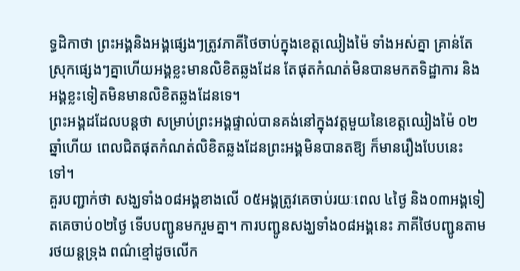ទ្ធដិកាថា ព្រះអង្គនិងអង្គផ្សេងៗត្រូវភាគីថៃចាប់ក្នុងខេត្តឈៀងម៉ៃ ទាំងអស់គ្នា គ្រាន់តែស្រុកផ្សេងៗគ្នាហើយអង្គខ្លះមានលិខិតឆ្លងដែន តែផុតកំណត់មិនបានមកតទិដ្ឋាការ និងអង្គខ្លះទៀតមិនមានលិខិតឆ្លងដែនទេ។
ព្រះអង្គដដែលបន្តថា សម្រាប់ព្រះអង្គផ្ទាល់បានគង់នៅក្នុងវត្តមួយនៃខេត្តឈៀងម៉ៃ ០២ឆ្នាំហើយ ពេលជិតផុតកំណត់លិខិតឆ្លងដែនព្រះអង្គមិនបានតឱ្យ ក៏មានរឿងបែបនេះទៅ។
គួរបញ្ជាក់ថា សង្ឃទាំង០៨អង្គខាងលើ ០៥អង្គត្រូវគេចាប់រយៈពេល ៤ថ្ងៃ និង០៣អង្គទៀតគេចាប់០២ថ្ងៃ ទើបបញ្ជូនមករួមគ្នា។ ការបញ្ជូនសង្ឃទាំង០៨អង្គនេះ ភាគីថៃបញ្ជូនតាមរថយន្តទ្រុង ពណ៌ខ្មៅដូចលើក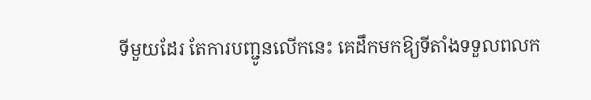ទីមួយដែរ តែការបញ្ជូនលើកនេះ គេដឹកមកឱ្យទីតាំងទទួលពលក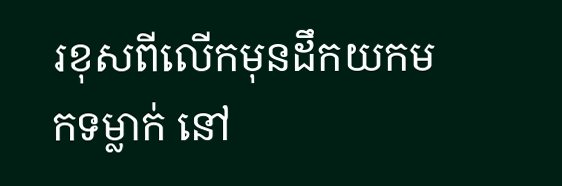រខុសពីលើកមុនដឹកយកមកទម្លាក់ នៅ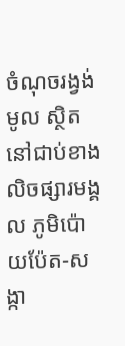ចំណុចរង្វង់មូល ស្ថិតនៅជាប់ខាងលិចផ្សារមង្គល ភូមិប៉ោយប៉ែត-សង្កា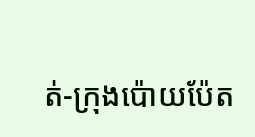ត់-ក្រុងប៉ោយប៉ែត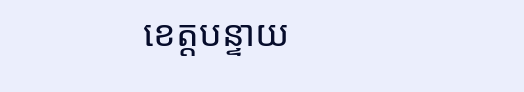ខេត្តបន្ទាយ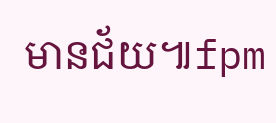មានជ័យ៕fpm